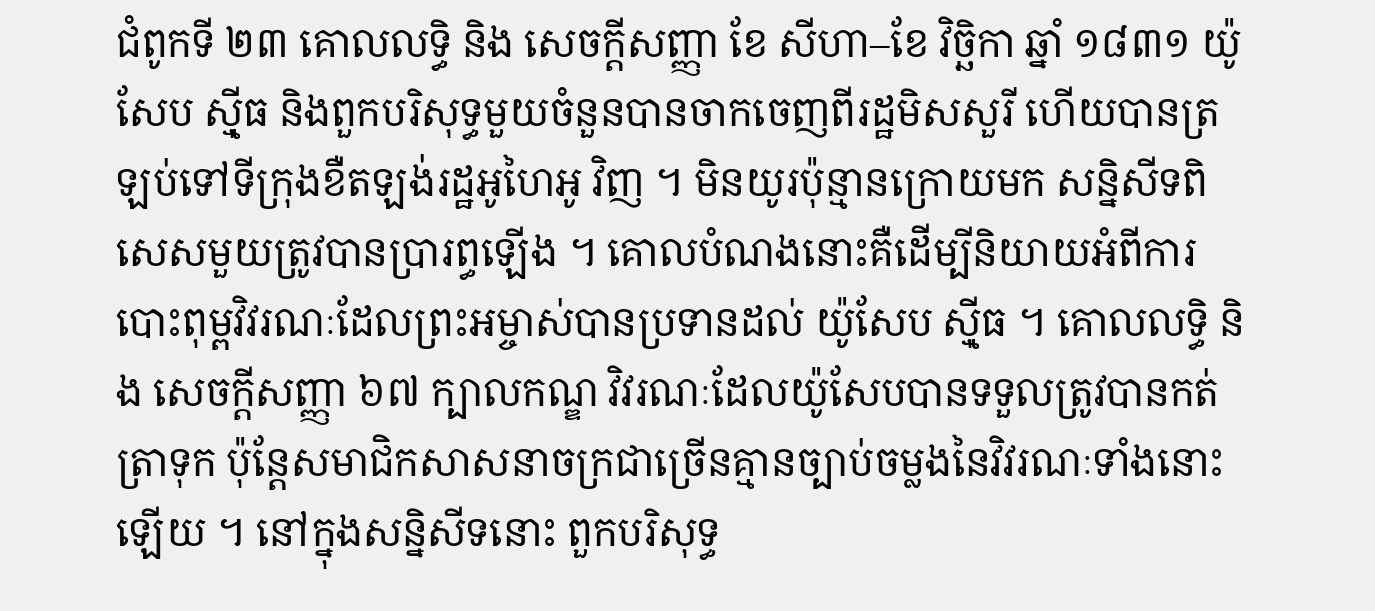ជំពូកទី ២៣ គោលលទ្ធិ និង សេចក្តីសញ្ញា ខែ សីហា–ខែ វិច្ឆិកា ឆ្នាំ ១៨៣១ យ៉ូសែប ស៊្មីធ និងពួកបរិសុទ្ធមួយចំនួនបានចាកចេញពីរដ្ឋមិសសួរី ហើយបានត្រឡប់ទៅទីក្រុងខឺតឡង់រដ្ឋអូហៃអូ វិញ ។ មិនយូរប៉ុន្មានក្រោយមក សន្និសីទពិសេសមួយត្រូវបានប្រារព្ធឡើង ។ គោលបំណងនោះគឺដើម្បីនិយាយអំពីការបោះពុម្ពវិវរណៈដែលព្រះអម្ចាស់បានប្រទានដល់ យ៉ូសែប ស៊្មីធ ។ គោលលទ្ធិ និង សេចក្តីសញ្ញា ៦៧ ក្បាលកណ្ឌ វិវរណៈដែលយ៉ូសែបបានទទួលត្រូវបានកត់ត្រាទុក ប៉ុន្តែសមាជិកសាសនាចក្រជាច្រើនគ្មានច្បាប់ចម្លងនៃវិវរណៈទាំងនោះឡើយ ។ នៅក្នុងសន្និសីទនោះ ពួកបរិសុទ្ធ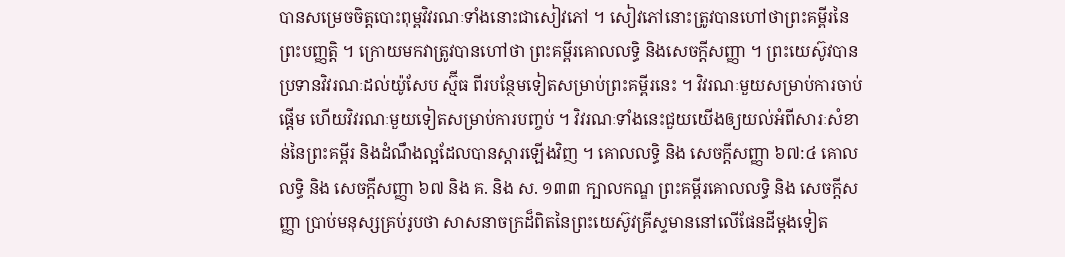បានសម្រេចចិត្តបោះពុម្ពវិវរណៈទាំងនោះជាសៀវភៅ ។ សៀវភៅនោះត្រូវបានហៅថាព្រះគម្ពីរនៃព្រះបញ្ញត្តិ ។ ក្រោយមកវាត្រូវបានហៅថា ព្រះគម្ពីរគោលលទ្ធិ និងសេចក្ដីសញ្ញា ។ ព្រះយេស៊ូវបានប្រទានវិវរណៈដល់យ៉ូសែប ស្ម៊ីធ ពីរបន្ថែមទៀតសម្រាប់ព្រះគម្ពីរនេះ ។ វិវរណៈមួយសម្រាប់ការចាប់ផ្តើម ហើយវិវរណៈមួយទៀតសម្រាប់ការបញ្ចប់ ។ វិវរណៈទាំងនេះជួយយើងឲ្យយល់អំពីសារៈសំខាន់នៃព្រះគម្ពីរ និងដំណឹងល្អដែលបានស្តារឡើងវិញ ។ គោលលទ្ធិ និង សេចក្ដីសញ្ញា ៦៧:៤ គោលលទ្ធិ និង សេចក្តីសញ្ញា ៦៧ និង គ. និង ស. ១៣៣ ក្បាលកណ្ឌ ព្រះគម្ពីរគោលលទ្ធិ និង សេចក្តីសញ្ញា ប្រាប់មនុស្សគ្រប់រូបថា សាសនាចក្រដ៏ពិតនៃព្រះយេស៊ូវគ្រីស្ទមាននៅលើផែនដីម្តងទៀត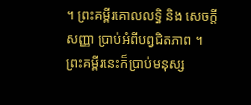។ ព្រះគម្ពីរគោលលទ្ធិ និង សេចក្តីសញ្ញា ប្រាប់អំពីបព្វជិតភាព ។ ព្រះគម្ពីរនេះក៏ប្រាប់មនុស្ស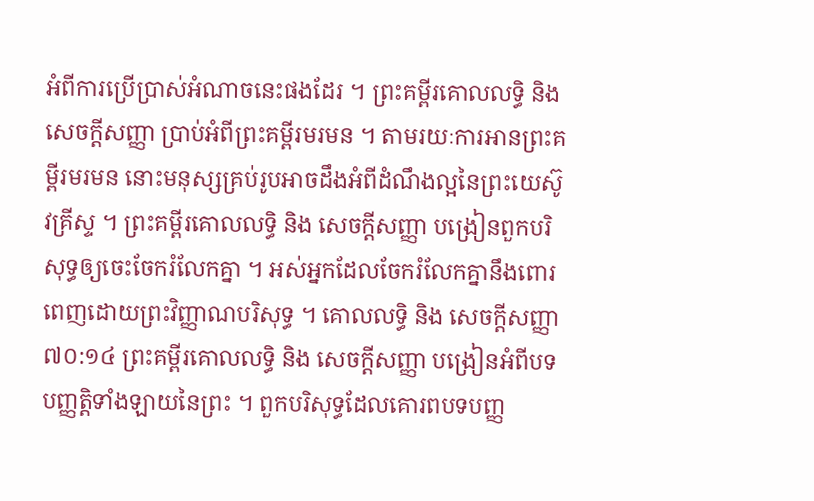អំពីការប្រើប្រាស់អំណាចនេះផងដែរ ។ ព្រះគម្ពីរគោលលទ្ធិ និង សេចក្តីសញ្ញា ប្រាប់អំពីព្រះគម្ពីរមរមន ។ តាមរយៈការអានព្រះគម្ពីរមរមន នោះមនុស្សគ្រប់រូបអាចដឹងអំពីដំណឹងល្អនៃព្រះយេស៊ូវគ្រីស្ទ ។ ព្រះគម្ពីរគោលលទ្ធិ និង សេចក្តីសញ្ញា បង្រៀនពួកបរិសុទ្ធឲ្យចេះចែករំលែកគ្នា ។ អស់អ្នកដែលចែករំលែកគ្នានឹងពោរពេញដោយព្រះវិញ្ញាណបរិសុទ្ធ ។ គោលលទ្ធិ និង សេចក្ដីសញ្ញា ៧០:១៤ ព្រះគម្ពីរគោលលទ្ធិ និង សេចក្តីសញ្ញា បង្រៀនអំពីបទបញ្ញត្តិទាំងឡាយនៃព្រះ ។ ពួកបរិសុទ្ធដែលគោរពបទបញ្ញ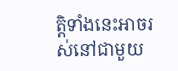ត្តិទាំងនេះអាចរស់នៅជាមួយ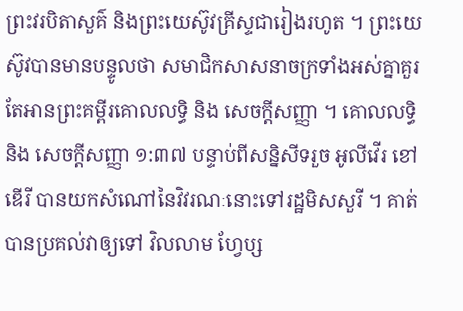ព្រះវរបិតាសួគ៌ និងព្រះយេស៊ូវគ្រីស្ទជារៀងរហូត ។ ព្រះយេស៊ូវបានមានបន្ទូលថា សមាជិកសាសនាចក្រទាំងអស់គ្នាគួរតែអានព្រះគម្ពីរគោលលទ្ធិ និង សេចក្តីសញ្ញា ។ គោលលទ្ធិ និង សេចក្ដីសញ្ញា ១:៣៧ បន្ទាប់ពីសន្និសីទរួច អូលីវើរ ខៅឌើរី បានយកសំណៅនៃវិវរណៈនោះទៅរដ្ឋមិសសួរី ។ គាត់បានប្រគល់វាឲ្យទៅ វិលលាម ហ្វែប្ស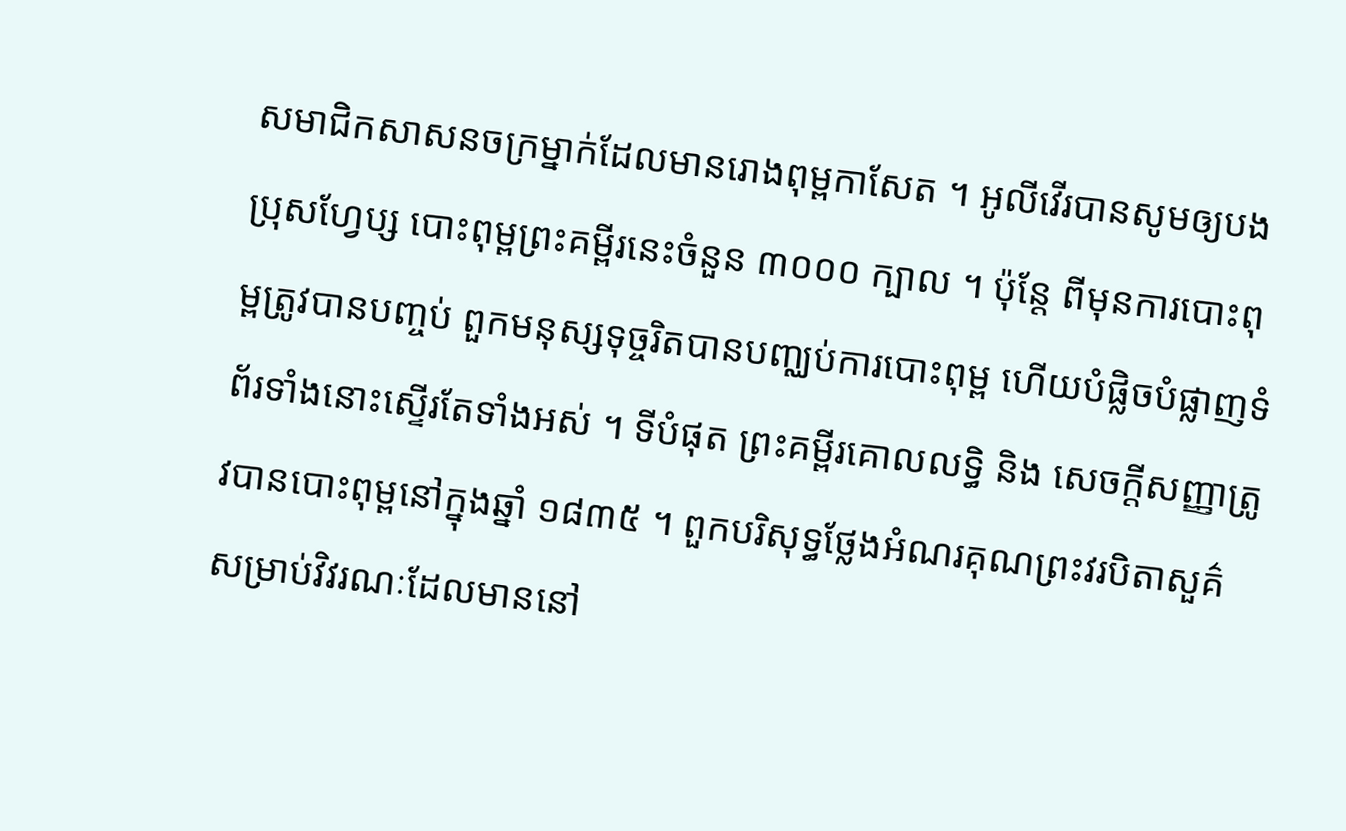សមាជិកសាសនចក្រម្នាក់ដែលមានរោងពុម្ពកាសែត ។ អូលីវើរបានសូមឲ្យបងប្រុសហ្វែប្ស បោះពុម្ពព្រះគម្ពីរនេះចំនួន ៣០០០ ក្បាល ។ ប៉ុន្តែ ពីមុនការបោះពុម្ពត្រូវបានបញ្ចប់ ពួកមនុស្សទុច្ចរិតបានបញ្ឈប់ការបោះពុម្ព ហើយបំផ្លិចបំផ្លាញទំព័រទាំងនោះស្ទើរតែទាំងអស់ ។ ទីបំផុត ព្រះគម្ពីរគោលលទ្ធិ និង សេចក្តីសញ្ញាត្រូវបានបោះពុម្ពនៅក្នុងឆ្នាំ ១៨៣៥ ។ ពួកបរិសុទ្ធថ្លែងអំណរគុណព្រះវរបិតាសួគ៌សម្រាប់វិវរណៈដែលមាននៅ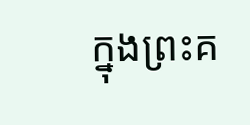ក្នុងព្រះគ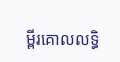ម្ពីរគោលលទ្ធិ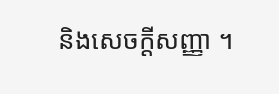និងសេចក្ដីសញ្ញា ។